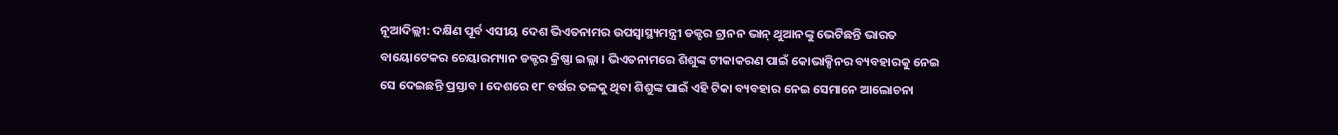ନୂଆଦିଲ୍ଲୀ: ଦକ୍ଷିଣ ପୂର୍ବ ଏସୀୟ ଦେଶ ଭିଏତନାମର ଉପସ୍ବାସ୍ଥ୍ୟମନ୍ତ୍ରୀ ଡକ୍ଟର ଟ୍ରାନନ ଭାନ୍ ଥୁଆନଙ୍କୁ ଭେଟିଛନ୍ତି ଭାରତ ବାୟୋଟେକର ଚେୟାରମ୍ୟାନ ଡକ୍ଟର କ୍ରିଷ୍ଣା ଇଲ୍ଲା । ଭିଏତନାମରେ ଶିଶୁଙ୍କ ଟୀକାକରଣ ପାଇଁ କୋଭାକ୍ସିନର ବ୍ୟବହାରକୁ ନେଇ ସେ ଦେଇଛନ୍ତି ପ୍ରସ୍ତାବ । ଦେଶରେ ୧୮ ବର୍ଷର ତଳକୁ ଥିବା ଶିଶୁଙ୍କ ପାଇଁ ଏହି ଟିକା ବ୍ୟବହାର ନେଇ ସେମାନେ ଆଲୋଚନା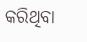କରିଥିବା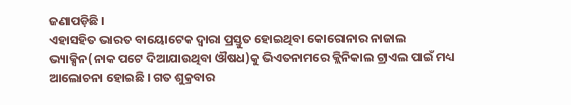ଜଣାପଡ଼ିଛି ।
ଏହାସହିତ ଭାରତ ବାୟୋଟେକ ଦ୍ବାରା ପ୍ରସ୍ତୁତ ହୋଇଥିବା କୋରୋନାର ନାଜାଲ ଭ୍ୟାକ୍ସିନ(ନାକ ପଟେ ଦିଆଯାଉଥିବା ଔଷଧ)କୁ ଭିଏତନାମରେ କ୍ଲିନିକାଲ ଟ୍ରାଏଲ ପାଇଁ ମଧ୍ୟ ଆଲୋଚନା ହୋଇଛି । ଗତ ଶୁକ୍ରବାର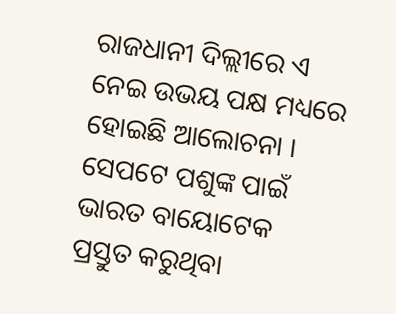ରାଜଧାନୀ ଦିଲ୍ଲୀରେ ଏ ନେଇ ଉଭୟ ପକ୍ଷ ମଧ୍ୟରେ ହୋଇଛି ଆଲୋଚନା ।
ସେପଟେ ପଶୁଙ୍କ ପାଇଁ ଭାରତ ବାୟୋଟେକ ପ୍ରସ୍ତୁତ କରୁଥିବା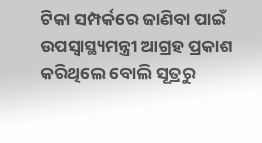ଟିକା ସମ୍ପର୍କରେ ଜାଣିବା ପାଇଁ ଉପସ୍ବାସ୍ଥ୍ୟମନ୍ତ୍ରୀ ଆଗ୍ରହ ପ୍ରକାଶ କରିଥିଲେ ବୋଲି ସୂତ୍ରରୁ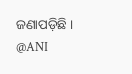ଜଣାପଡ଼ିଛି ।
@ANI